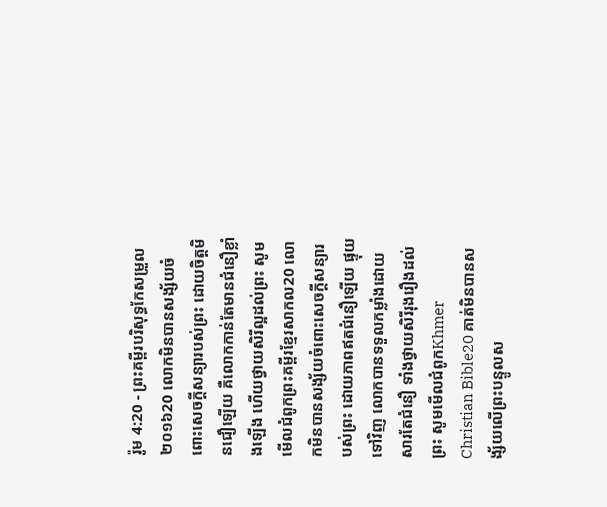រ៉ូម 4:20 - ព្រះគម្ពីរបរិសុទ្ធកែសម្រួល ២០១៦20 លោកមិនបានសង្ស័យចំពោះសេចក្តីសន្យារបស់ព្រះ ដោយចិត្តមិនជឿឡើយ គឺលោកកាន់តែមានជំនឿខ្លាំងឡើង ហើយថ្វាយសិរីល្អដល់ព្រះ សូមមើលជំពូកព្រះគម្ពីរខ្មែរសាកល20 លោកមិនបានសង្ស័យចំពោះសេចក្ដីសន្យារបស់ព្រះ ដោយភាពឥតជំនឿឡើយ ផ្ទុយទៅវិញ លោកបានទទួលកម្លាំងដោយសារតែជំនឿ ទាំងថ្វាយសិរីរុងរឿងដល់ព្រះ សូមមើលជំពូកKhmer Christian Bible20 គាត់មិនបានសង្ស័យលើព្រះបន្ទូលស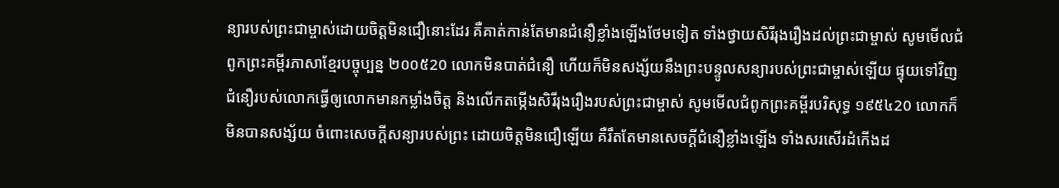ន្យារបស់ព្រះជាម្ចាស់ដោយចិត្ដមិនជឿនោះដែរ គឺគាត់កាន់តែមានជំនឿខ្លាំងឡើងថែមទៀត ទាំងថ្វាយសិរីរុងរឿងដល់ព្រះជាម្ចាស់ សូមមើលជំពូកព្រះគម្ពីរភាសាខ្មែរបច្ចុប្បន្ន ២០០៥20 លោកមិនបាត់ជំនឿ ហើយក៏មិនសង្ស័យនឹងព្រះបន្ទូលសន្យារបស់ព្រះជាម្ចាស់ឡើយ ផ្ទុយទៅវិញ ជំនឿរបស់លោកធ្វើឲ្យលោកមានកម្លាំងចិត្ត និងលើកតម្កើងសិរីរុងរឿងរបស់ព្រះជាម្ចាស់ សូមមើលជំពូកព្រះគម្ពីរបរិសុទ្ធ ១៩៥៤20 លោកក៏មិនបានសង្ស័យ ចំពោះសេចក្ដីសន្យារបស់ព្រះ ដោយចិត្តមិនជឿឡើយ គឺរឹតតែមានសេចក្ដីជំនឿខ្លាំងឡើង ទាំងសរសើរដំកើងដ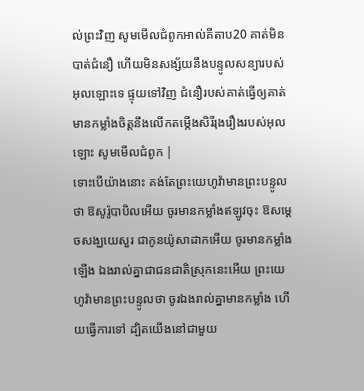ល់ព្រះវិញ សូមមើលជំពូកអាល់គីតាប20 គាត់មិនបាត់ជំនឿ ហើយមិនសង្ស័យនឹងបន្ទូលសន្យារបស់អុលឡោះទេ ផ្ទុយទៅវិញ ជំនឿរបស់គាត់ធ្វើឲ្យគាត់មានកម្លាំងចិត្ដនឹងលើកតម្កើងសិរីរុងរឿងរបស់អុលឡោះ សូមមើលជំពូក |
ទោះបើយ៉ាងនោះ គង់តែព្រះយេហូវ៉ាមានព្រះបន្ទូលថា ឱសូរ៉ូបាបិលអើយ ចូរមានកម្លាំងឥឡូវចុះ ឱសម្ដេចសង្ឃយេសួរ ជាកូនយ៉ូសាដាកអើយ ចូរមានកម្លាំងឡើង ឯងរាល់គ្នាជាជនជាតិស្រុកនេះអើយ ព្រះយេហូវ៉ាមានព្រះបន្ទូលថា ចូរឯងរាល់គ្នាមានកម្លាំង ហើយធ្វើការទៅ ដ្បិតយើងនៅជាមួយ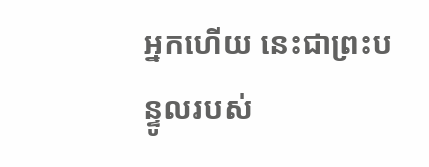អ្នកហើយ នេះជាព្រះបន្ទូលរបស់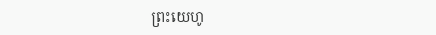ព្រះយេហូ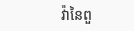វ៉ានៃពួ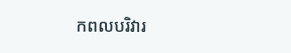កពលបរិវារ